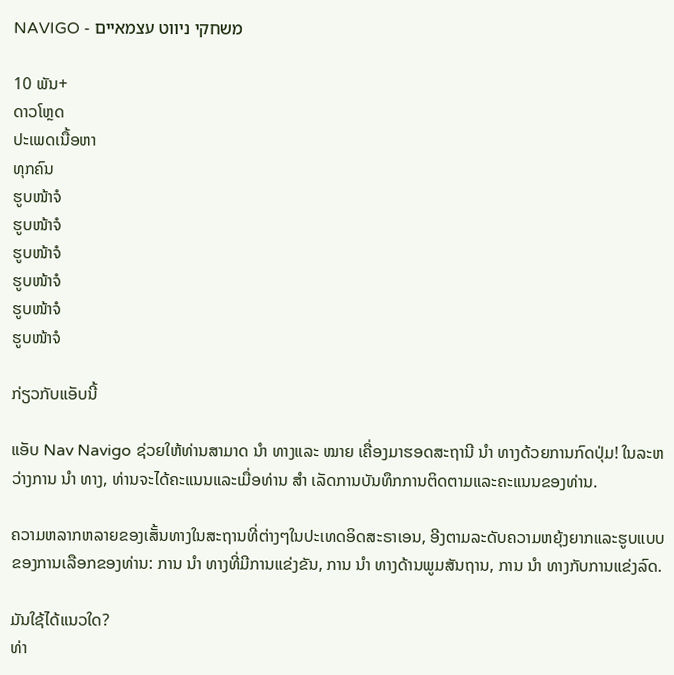NAVIGO - משחקי ניווט עצמאיים

10 ພັນ+
ດາວໂຫຼດ
ປະເພດເນື້ອຫາ
ທຸກຄົນ
ຮູບໜ້າຈໍ
ຮູບໜ້າຈໍ
ຮູບໜ້າຈໍ
ຮູບໜ້າຈໍ
ຮູບໜ້າຈໍ
ຮູບໜ້າຈໍ

ກ່ຽວກັບແອັບນີ້

ແອັບ Nav Navigo ຊ່ວຍໃຫ້ທ່ານສາມາດ ນຳ ທາງແລະ ໝາຍ ເຄື່ອງມາຮອດສະຖານີ ນຳ ທາງດ້ວຍການກົດປຸ່ມ! ໃນລະຫວ່າງການ ນຳ ທາງ, ທ່ານຈະໄດ້ຄະແນນແລະເມື່ອທ່ານ ສຳ ເລັດການບັນທຶກການຕິດຕາມແລະຄະແນນຂອງທ່ານ.

ຄວາມຫລາກຫລາຍຂອງເສັ້ນທາງໃນສະຖານທີ່ຕ່າງໆໃນປະເທດອິດສະຣາເອນ, ອີງຕາມລະດັບຄວາມຫຍຸ້ງຍາກແລະຮູບແບບຂອງການເລືອກຂອງທ່ານ: ການ ນຳ ທາງທີ່ມີການແຂ່ງຂັນ, ການ ນຳ ທາງດ້ານພູມສັນຖານ, ການ ນຳ ທາງກັບການແຂ່ງລົດ.

ມັນໃຊ້ໄດ້ແນວໃດ?
ທ່າ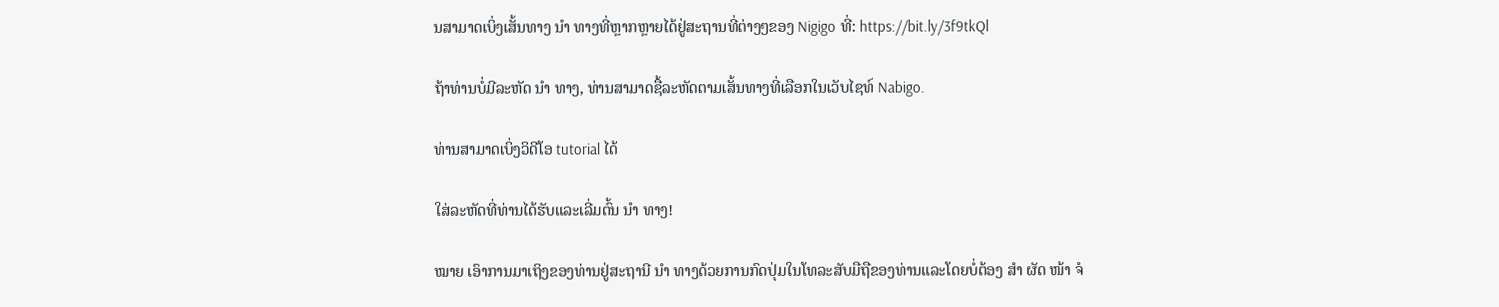ນສາມາດເບິ່ງເສັ້ນທາງ ນຳ ທາງທີ່ຫຼາກຫຼາຍໄດ້ຢູ່ສະຖານທີ່ຕ່າງໆຂອງ Nigigo ທີ່: https://bit.ly/3f9tkQl

ຖ້າທ່ານບໍ່ມີລະຫັດ ນຳ ທາງ, ທ່ານສາມາດຊື້ລະຫັດຕາມເສັ້ນທາງທີ່ເລືອກໃນເວັບໄຊທ໌ Nabigo.

ທ່ານສາມາດເບິ່ງວິດີໂອ tutorial ໄດ້

ໃສ່ລະຫັດທີ່ທ່ານໄດ້ຮັບແລະເລີ່ມຕົ້ນ ນຳ ທາງ!

ໝາຍ ເອົາການມາເຖິງຂອງທ່ານຢູ່ສະຖານີ ນຳ ທາງດ້ວຍການກົດປຸ່ມໃນໂທລະສັບມືຖືຂອງທ່ານແລະໂດຍບໍ່ຕ້ອງ ສຳ ຜັດ ໜ້າ ຈໍ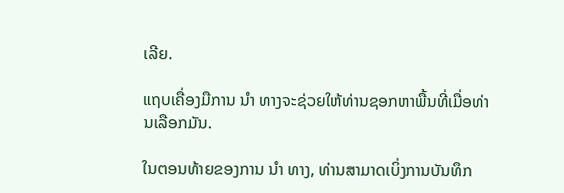ເລີຍ.

ແຖບເຄື່ອງມືການ ນຳ ທາງຈະຊ່ວຍໃຫ້ທ່ານຊອກຫາພື້ນທີ່ເມື່ອທ່ານເລືອກມັນ.

ໃນຕອນທ້າຍຂອງການ ນຳ ທາງ, ທ່ານສາມາດເບິ່ງການບັນທຶກ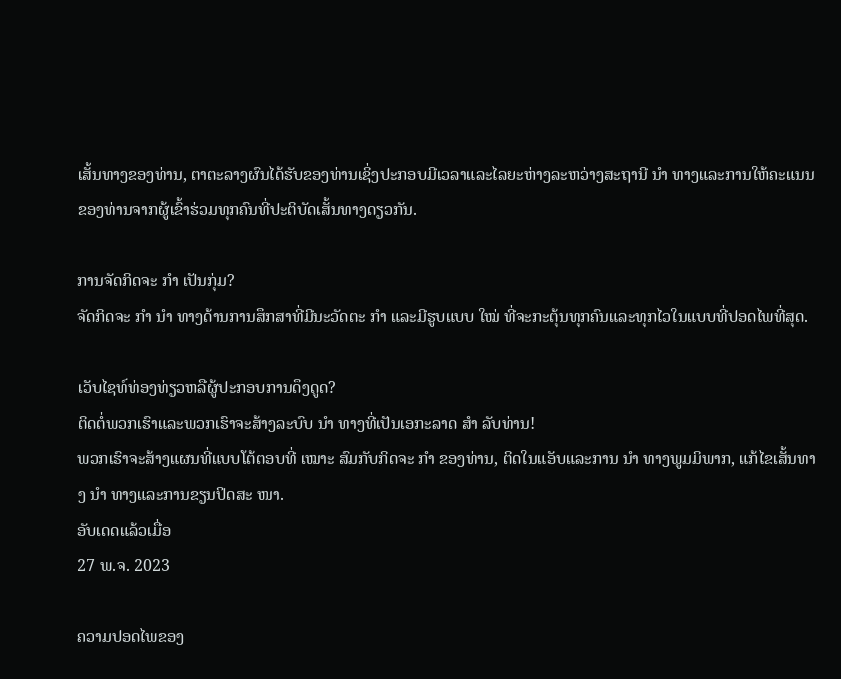ເສັ້ນທາງຂອງທ່ານ, ຕາຕະລາງຜົນໄດ້ຮັບຂອງທ່ານເຊິ່ງປະກອບມີເວລາແລະໄລຍະຫ່າງລະຫວ່າງສະຖານີ ນຳ ທາງແລະການໃຫ້ຄະແນນຂອງທ່ານຈາກຜູ້ເຂົ້າຮ່ວມທຸກຄົນທີ່ປະຕິບັດເສັ້ນທາງດຽວກັນ.

ການຈັດກິດຈະ ກຳ ເປັນກຸ່ມ?
ຈັດກິດຈະ ກຳ ນຳ ທາງດ້ານການສຶກສາທີ່ມີນະວັດຕະ ກຳ ແລະມີຮູບແບບ ໃໝ່ ທີ່ຈະກະຕຸ້ນທຸກຄົນແລະທຸກໄວໃນແບບທີ່ປອດໄພທີ່ສຸດ.

ເວັບໄຊທ໌ທ່ອງທ່ຽວຫລືຜູ້ປະກອບການດຶງດູດ?
ຕິດຕໍ່ພວກເຮົາແລະພວກເຮົາຈະສ້າງລະບົບ ນຳ ທາງທີ່ເປັນເອກະລາດ ສຳ ລັບທ່ານ!
ພວກເຮົາຈະສ້າງແຜນທີ່ແບບໂຕ້ຕອບທີ່ ເໝາະ ສົມກັບກິດຈະ ກຳ ຂອງທ່ານ, ຕິດໃນແອັບແລະການ ນຳ ທາງພູມມິພາກ, ແກ້ໄຂເສັ້ນທາງ ນຳ ທາງແລະການຂຽນປິດສະ ໜາ.
ອັບເດດແລ້ວເມື່ອ
27 ພ.ຈ. 2023

ຄວາມປອດໄພຂອງ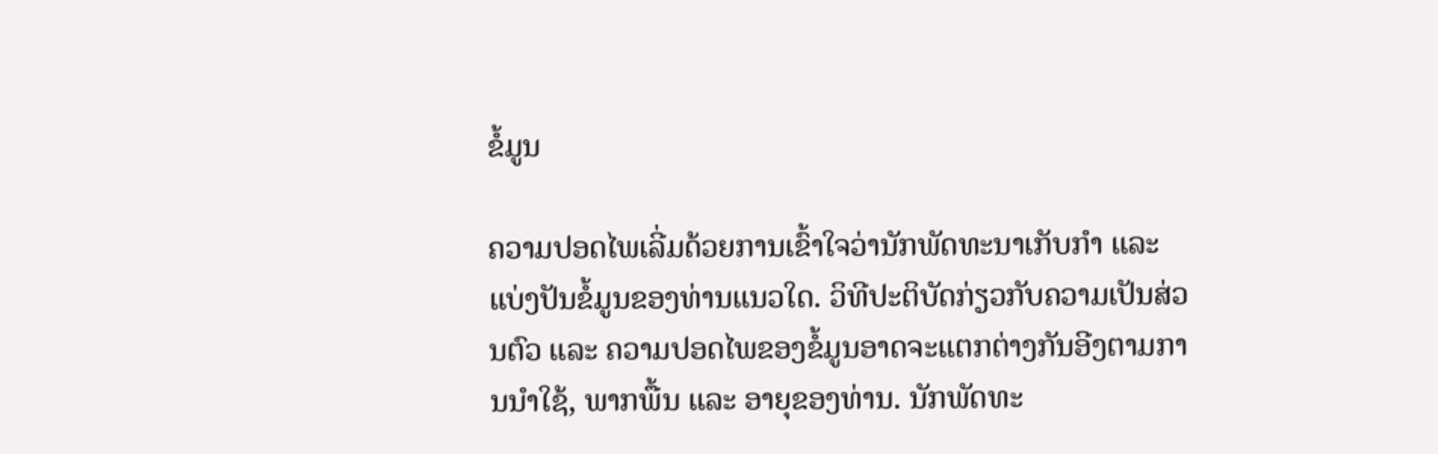ຂໍ້ມູນ

ຄວາມປອດໄພເລີ່ມດ້ວຍການເຂົ້າໃຈວ່ານັກພັດທະນາເກັບກຳ ແລະ ແບ່ງປັນຂໍ້ມູນຂອງທ່ານແນວໃດ. ວິທີປະຕິບັດກ່ຽວກັບຄວາມເປັນສ່ວນຕົວ ແລະ ຄວາມປອດໄພຂອງຂໍ້ມູນອາດຈະແຕກຕ່າງກັນອີງຕາມການນຳໃຊ້, ພາກພື້ນ ແລະ ອາຍຸຂອງທ່ານ. ນັກພັດທະ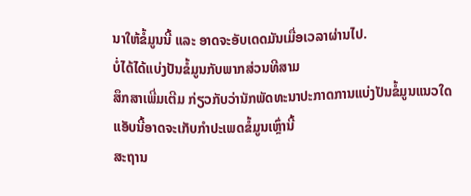ນາໃຫ້ຂໍ້ມູນນີ້ ແລະ ອາດຈະອັບເດດມັນເມື່ອເວລາຜ່ານໄປ.
ບໍ່ໄດ້ໄດ້ແບ່ງປັນຂໍ້ມູນກັບພາກສ່ວນທີສາມ
ສຶກສາເພີ່ມເຕີມ ກ່ຽວກັບວ່ານັກພັດທະນາປະກາດການແບ່ງປັນຂໍ້ມູນແນວໃດ
ແອັບນີ້ອາດຈະເກັບກຳປະເພດຂໍ້ມູນເຫຼົ່ານີ້
ສະຖານ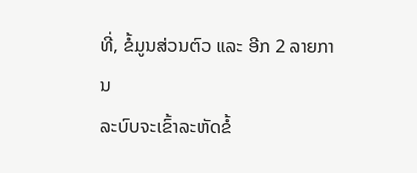ທີ່, ຂໍ້ມູນສ່ວນຕົວ ແລະ ອີກ 2 ລາຍການ
ລະບົບຈະເຂົ້າລະຫັດຂໍ້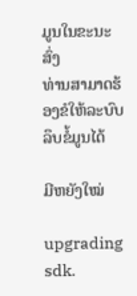ມູນໃນຂະນະສົ່ງ
ທ່ານສາມາດຮ້ອງຂໍໃຫ້ລະບົບລຶບຂໍ້ມູນໄດ້

ມີຫຍັງໃໝ່

upgrading sdk.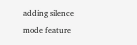adding silence mode feature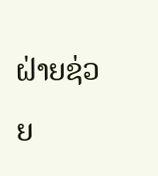ຝ່າຍຊ່ວຍ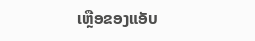ເຫຼືອຂອງແອັບ